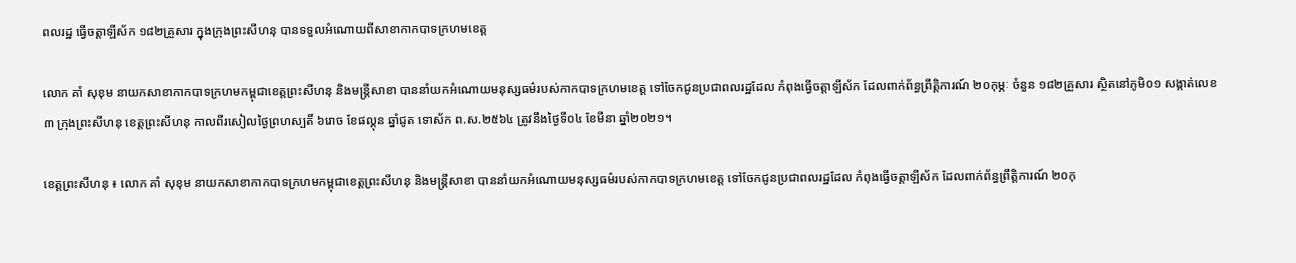ពលរដ្ឋ ធ្វើចត្តាឡីស័ក ១៨២គ្រួសារ ក្នុងក្រុងព្រះសីហនុ បានទទួលអំណោយពីសាខាកាកបាទក្រហមខេត្ត

លោក គាំ សុខុម នាយកសាខាកាកបាទក្រហមកម្ពុជាខេត្តព្រះសីហនុ និងមន្ត្រីសាខា បាននាំយកអំណោយមនុស្សធម៌របស់កាកបាទក្រហមខេត្ត ទៅចែកជូនប្រជាពលរដ្ឋដែល កំពុងធ្វើចត្តាឡីស័ក ដែលពាក់ព័ន្ធព្រឹត្តិការណ៍ ២០កុម្ភៈ ចំនួន ១៨២គ្រួសារ ស្ថិតនៅភូមិ០១ សង្កាត់លេខ៣ ក្រុងព្រះសីហនុ ខេត្តព្រះសីហនុ កាលពីរសៀលថ្ងៃព្រហស្បតិ៍ ៦រោច ខែផល្គុន ឆ្នាំជូត ទោស័ក ព.ស.២៥៦៤ ត្រូវនឹងថ្ងៃទី០៤ ខែមីនា ឆ្នាំ២០២១។

ខេត្តព្រះសីហនុ ៖ លោក គាំ សុខុម នាយកសាខាកាកបាទក្រហមកម្ពុជាខេត្តព្រះសីហនុ និងមន្ត្រីសាខា បាននាំយកអំណោយមនុស្សធម៌របស់កាកបាទក្រហមខេត្ត ទៅចែកជូនប្រជាពលរដ្ឋដែល កំពុងធ្វើចត្តាឡីស័ក ដែលពាក់ព័ន្ធព្រឹត្តិការណ៍ ២០កុ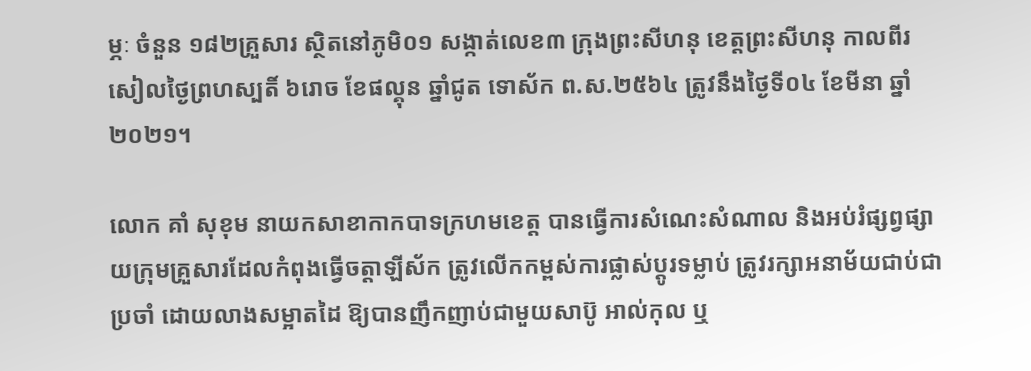ម្ភៈ ចំនួន ១៨២គ្រួសារ ស្ថិតនៅភូមិ០១ សង្កាត់លេខ៣ ក្រុងព្រះសីហនុ ខេត្តព្រះសីហនុ កាលពីរសៀលថ្ងៃព្រហស្បតិ៍ ៦រោច ខែផល្គុន ឆ្នាំជូត ទោស័ក ព.ស.២៥៦៤ ត្រូវនឹងថ្ងៃទី០៤ ខែមីនា ឆ្នាំ២០២១។

លោក គាំ សុខុម នាយកសាខាកាកបាទក្រហមខេត្ត បានធ្វើការសំណេះសំណាល និងអប់រំផ្សព្វផ្សាយក្រុមគ្រួសារដែលកំពុងធ្វើចត្តាឡីស័ក ត្រូវលើកកម្ពស់ការផ្លាស់ប្តូរទម្លាប់ ត្រូវរក្សាអនាម័យជាប់ជាប្រចាំ ដោយលាងសម្អាតដៃ ឱ្យបានញឹកញាប់ជាមួយសាប៊ូ អាល់កុល ឬ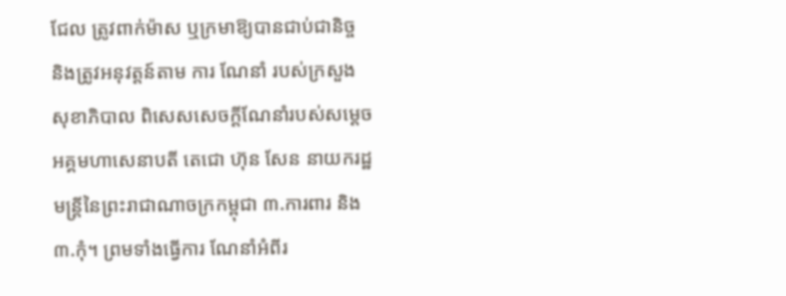ជែល ត្រូវពាក់ម៉ាស ឬក្រមាឱ្យបានជាប់ជានិច្ច និងត្រូវអនុវត្តន៍តាម ការ ណែនាំ របស់ក្រសួងសុខាភិបាល ពិសេសសេចក្តីណែនាំរបស់សម្តេចអគ្គមហាសេនាបតី តេជោ ហ៊ុន សែន នាយករដ្ឋមន្ត្រីនៃព្រះរាជាណាចក្រកម្ពុជា ៣.ការពារ និង ៣.កុំ។ ព្រមទាំងធ្វើការ ណែនាំអំពីរ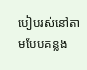បៀបរស់នៅតាមបែបគន្លង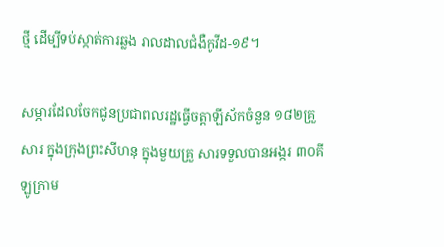ថ្មី ដើម្បីទប់ស្កាត់ការឆ្លង រាលដាលជំងឺកូវីដ-១៩។

សម្ភារដែលចែកជូនប្រជាពលរដ្ឋធ្វើចត្តាឡីស័កចំនួន ១៨២គ្រួសារ ក្នុងក្រុងព្រះសីហនុ ក្នុងមួយគ្រួ សារទទួលបានអង្ករ ៣០គីឡូក្រាម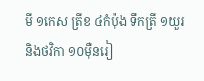មី ១កេស ត្រីខ ៤កំប៉ុង ទឹកត្រី ១យួរ និងថវិកា ១០ម៉ឺនរៀ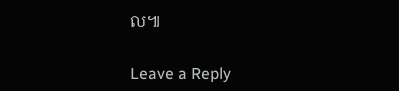ល៕

Leave a Reply